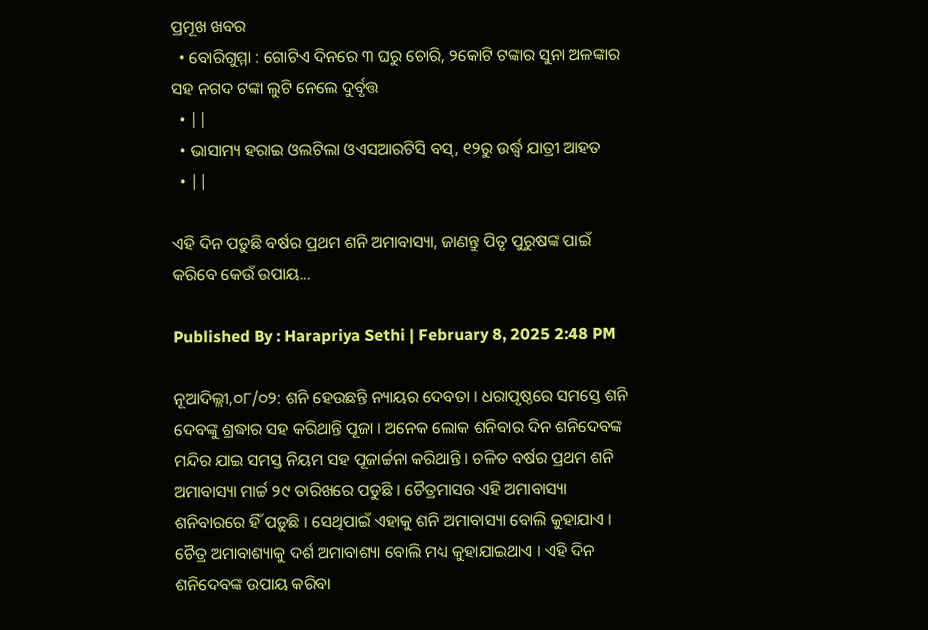ପ୍ରମୂଖ ଖବର
  • ବୋରିଗୁମ୍ମା : ଗୋଟିଏ ଦିନରେ ୩ ଘରୁ ଚୋରି, ୨କୋଟି ଟଙ୍କାର ସୁନା ଅଳଙ୍କାର ସହ ନଗଦ ଟଙ୍କା ଲୁଟି ନେଲେ ଦୁର୍ବୃତ୍ତ
  • ||
  • ଭାସାମ୍ୟ ହରାଇ ଓଲଟିଲା ଓଏସଆରଟିସି ବସ୍‌, ୧୨ରୁ ଉର୍ଦ୍ଧ୍ୱ ଯାତ୍ରୀ ଆହତ
  • ||

ଏହି ଦିନ ପଡ଼ୁଛି ବର୍ଷର ପ୍ରଥମ ଶନି ଅମାବାସ୍ୟା, ଜାଣନ୍ତୁ ପିତୃ ପୁରୁଷଙ୍କ ପାଇଁ କରିବେ କେଉଁ ଉପାୟ...

Published By : Harapriya Sethi | February 8, 2025 2:48 PM

ନୂଆଦିଲ୍ଲୀ,୦୮/୦୨: ଶନି ହେଉଛନ୍ତି ନ୍ୟାୟର ଦେବତା । ଧରାପୃଷ୍ଠରେ ସମସ୍ତେ ଶନି ଦେବଙ୍କୁ ଶ୍ରଦ୍ଧାର ସହ କରିଥାନ୍ତି ପୂଜା । ଅନେକ ଲୋକ ଶନିବାର ଦିନ ଶନିଦେବଙ୍କ ମନ୍ଦିର ଯାଇ ସମସ୍ତ ନିୟମ ସହ ପୂଜାର୍ଚ୍ଚନା କରିଥାନ୍ତି । ଚଳିତ ବର୍ଷର ପ୍ରଥମ ଶନି ଅମାବାସ୍ୟା ମାର୍ଚ୍ଚ ୨୯ ତାରିଖରେ ପଡୁଛି । ଚୈତ୍ରମାସର ଏହି ଅମାବାସ୍ୟା ଶନିବାରରେ ହିଁ ପଡ଼ୁଛି । ସେଥିପାଇଁ ଏହାକୁ ଶନି ଅମାବାସ୍ୟା ବୋଲି କୁହାଯାଏ । ଚୈତ୍ର ଅମାବାଶ୍ୟାକୁ ଦର୍ଶ ଅମାବାଶ୍ୟା ବୋଲି ମଧ୍ୟ କୁହାଯାଇଥାଏ । ଏହି ଦିନ ଶନିଦେବଙ୍କ ଉପାୟ କରିବା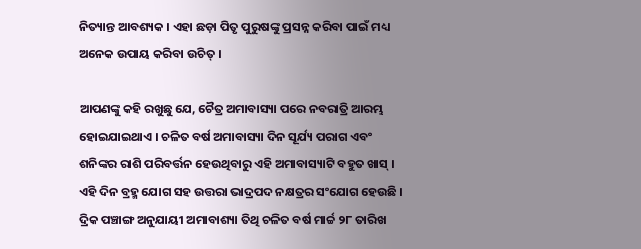ନିତ୍ୟାନ୍ତ ଆବଶ୍ୟକ । ଏହା ଛଡ଼ା ପିତୃ ପୁରୁଷଙ୍କୁ ପ୍ରସନ୍ନ କରିବା ପାଇଁ ମଧ୍ୟ ଅନେକ ଉପାୟ କରିବା ଉଚିତ୍‌ ।

ଆପଣଙ୍କୁ କହି ରଖୁଛୁ ଯେ, ଚୈତ୍ର ଅମାବାସ୍ୟା ପରେ ନବରାତ୍ରି ଆରମ୍ଭ ହୋଇଯାଇଥାଏ । ଚଳିତ ବର୍ଷ ଅମାବାସ୍ୟା ଦିନ ସୂର୍ଯ୍ୟ ପରାଗ ଏବଂ ଶନିଙ୍କର ରାଶି ପରିବର୍ତ୍ତନ ହେଉଥିବାରୁ ଏହି ଅମାବାସ୍ୟାଟି ବହୁତ ଖାସ୍‌ । ଏହି ଦିନ ବ୍ରହ୍ମ ଯୋଗ ସହ ଉତ୍ତରା ଭାଦ୍ରପଦ ନକ୍ଷତ୍ରର ସଂଯୋଗ ହେଉଛି । ଦ୍ରିକ ପଞ୍ଚାଙ୍ଗ ଅନୁଯାୟୀ ଅମାବାଶ୍ୟା ତିଥି ଚଳିତ ବର୍ଷ ମାର୍ଚ୍ଚ ୨୮ ତାରିଖ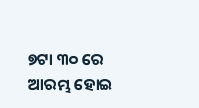୭ଟା ୩୦ ରେ ଆରମ୍ଭ ହୋଇ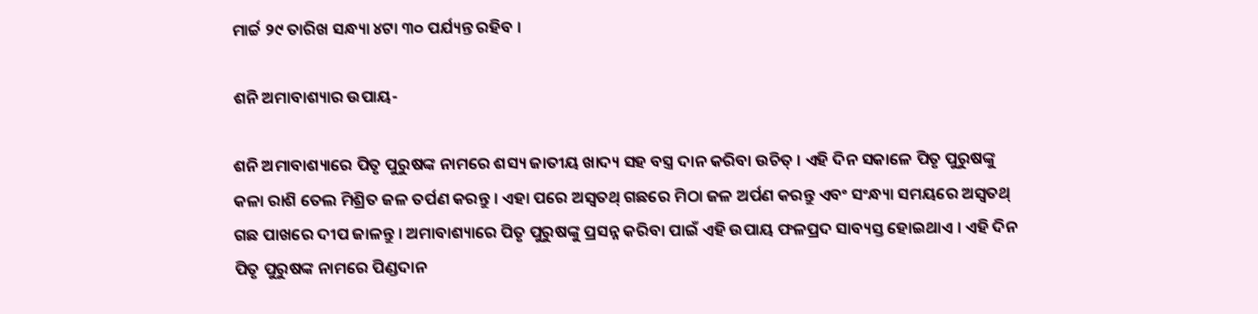ମାର୍ଚ୍ଚ ୨୯ ତାରିଖ ସନ୍ଧ୍ୟା ୪ଟା ୩୦ ପର୍ଯ୍ୟନ୍ତ ରହିବ ।

ଶନି ଅମାବାଶ୍ୟାର ଉପାୟ-

ଶନି ଅମାବାଶ୍ୟାରେ ପିତୃ ପୁରୁଷଙ୍କ ନାମରେ ଶସ୍ୟ ଜାତୀୟ ଖାଦ୍ୟ ସହ ବସ୍ତ୍ର ଦାନ କରିବା ଉଚିତ୍‌ । ଏହି ଦିନ ସକାଳେ ପିତୃ ପୁରୁଷଙ୍କୁ କଳା ରାଶି ତେଲ ମିଶ୍ରିତ ଜଳ ତର୍ପଣ କରନ୍ତୁ । ଏହା ପରେ ଅସ୍ୱତଥ୍‌ ଗଛରେ ମିଠା ଜଳ ଅର୍ପଣ କରନ୍ତୁ ଏବଂ ସଂନ୍ଧ୍ୟା ସମୟରେ ଅସ୍ୱତଥ୍‌ ଗଛ ପାଖରେ ଦୀପ ଜାଳନ୍ତୁ । ଅମାବାଶ୍ୟାରେ ପିତୃ ପୁରୁଷଙ୍କୁ ପ୍ରସନ୍ନ କରିବା ପାଇଁ ଏହି ଉପାୟ ଫଳପ୍ରଦ ସାବ୍ୟସ୍ତ ହୋଇଥାଏ । ଏହି ଦିନ ପିତୃ ପୁରୁଷଙ୍କ ନାମରେ ପିଣ୍ଡଦାନ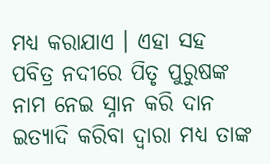ମଧ୍ୟ କରାଯାଏ । ଏହା ସହ ପବିତ୍ର ନଦୀରେ ପିତୃ ପୁରୁଷଙ୍କ ନାମ ନେଇ ସ୍ନାନ କରି ଦାନ ଇତ୍ୟାଦି କରିବା ଦ୍ୱାରା ମଧ୍ୟ ତାଙ୍କ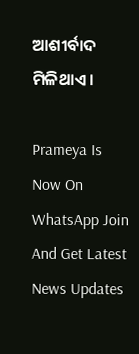ଆଶୀର୍ବାଦ ମିଳିଥାଏ ।

Prameya Is Now On WhatsApp Join And Get Latest News Updates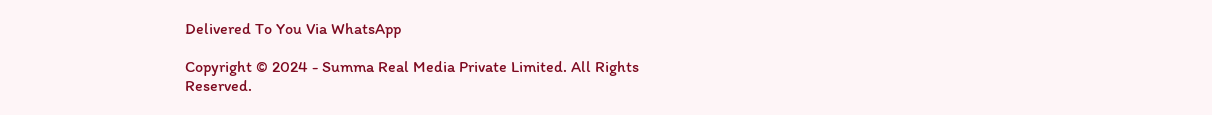Delivered To You Via WhatsApp

Copyright © 2024 - Summa Real Media Private Limited. All Rights Reserved.